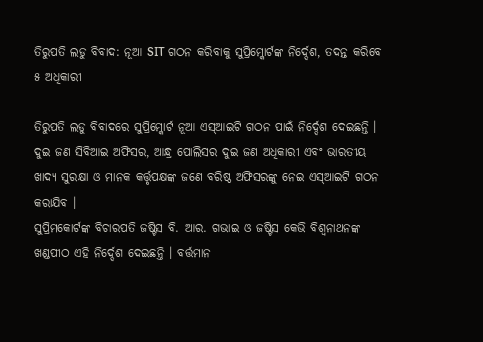ତିରୁପତି ଲଡୁ ବିବାଦ: ନୂଆ SIT ଗଠନ କରିବାକୁ ସୁପ୍ରିମ୍କୋର୍ଟଙ୍କ ନିର୍ଦ୍ଦେଶ, ତଦନ୍ତ କରିବେ ୫ ଅଧିକାରୀ

ତିରୁପତି ଲଡୁ ବିବାଦରେ ସୁପ୍ରିମ୍କୋର୍ଟ ନୂଆ ଏସ୍ଆଇଟି ଗଠନ ପାଇଁ ନିର୍ଦ୍ଦେଶ ଦେଇଛନ୍ତି । ଦୁଇ ଜଣ ସିବିଆଇ ଅଫିସର, ଆନ୍ଧ୍ର ପୋଲିସର ଦୁଇ ଜଣ ଅଧିକାରୀ ଏବଂ ଭାରତୀୟ ଖାଦ୍ୟ ସୁରକ୍ଷା ଓ ମାନକ କର୍ତ୍ତୃପକ୍ଷଙ୍କ ଜଣେ ବରିଷ୍ଠ ଅଫିସରଙ୍କୁ ନେଇ ଏସ୍ଆଇଟି ଗଠନ କରାଯିବ ।
ସୁପ୍ରିମକୋର୍ଟଙ୍କ ବିଚାରପତି ଜଷ୍ଟିସ ବି. ଆର. ଗଭାଇ ଓ ଜଷ୍ଟିସ କେଭି ବିଶ୍ୱନାଥନଙ୍କ ଖଣ୍ଡପୀଠ ଏହି ନିର୍ଦ୍ଦେଶ ଦେଇଛନ୍ତି । ବର୍ତ୍ତମାନ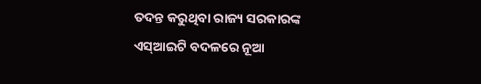ତଦନ୍ତ କରୁଥିବା ରାଜ୍ୟ ସରକାରଙ୍କ ଏସ୍ଆଇଟି ବଦଳରେ ନୂଆ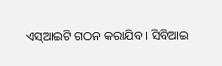ଏସ୍ଆଇଟି ଗଠନ କରାଯିବ । ସିବିଆଇ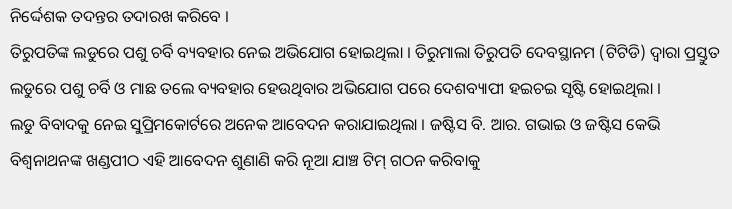ନିର୍ଦ୍ଦେଶକ ତଦନ୍ତର ତଦାରଖ କରିବେ ।
ତିରୁପତିଙ୍କ ଲଡୁରେ ପଶୁ ଚର୍ବି ବ୍ୟବହାର ନେଇ ଅଭିଯୋଗ ହୋଇଥିଲା । ତିରୁମାଲା ତିରୁପତି ଦେବସ୍ଥାନମ (ଟିଟିଡି) ଦ୍ୱାରା ପ୍ରସ୍ତୁତ ଲଡୁରେ ପଶୁ ଚର୍ବି ଓ ମାଛ ତଲେ ବ୍ୟବହାର ହେଉଥିବାର ଅଭିଯୋଗ ପରେ ଦେଶବ୍ୟାପୀ ହଇଚଇ ସୃଷ୍ଟି ହୋଇଥିଲା ।
ଲଡୁ ବିବାଦକୁ ନେଇ ସୁପ୍ରିମକୋର୍ଟରେ ଅନେକ ଆବେଦନ କରାଯାଇଥିଲା । ଜଷ୍ଟିସ ବି. ଆର. ଗଭାଇ ଓ ଜଷ୍ଟିସ କେଭି ବିଶ୍ୱନାଥନଙ୍କ ଖଣ୍ଡପୀଠ ଏହି ଆବେଦନ ଶୁଣାଣି କରି ନୂଆ ଯାଞ୍ଚ ଟିମ୍ ଗଠନ କରିବାକୁ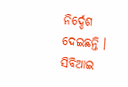ନିର୍ଦ୍ଦେଶ ଦେଇଛନ୍ତି । ସିବିଆଇ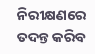ନିରୀକ୍ଷଣରେ ତଦନ୍ତ କରିବ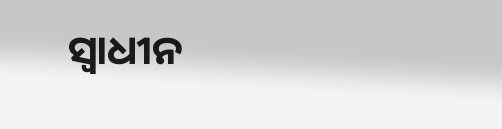ସ୍ୱାଧୀନ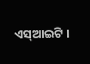ଏସ୍ଆଇଟି ।